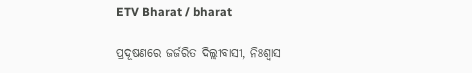ETV Bharat / bharat

ପ୍ରଦୂଷଣରେ ଜର୍ଜରିତ ଦିଲ୍ଲୀବାସୀ, ନିଃଶ୍ବାସ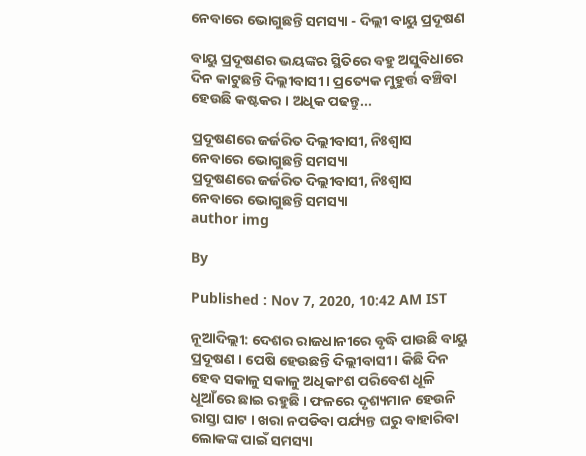ନେବାରେ ଭୋଗୁଛନ୍ତି ସମସ୍ୟା - ଦିଲ୍ଲୀ ବାୟୁ ପ୍ରଦୂଷଣ

ବାୟୁ ପ୍ରଦୂଷଣର ଭୟଙ୍କର ସ୍ଥିତିରେ ବହୁ ଅସୁବିଧାରେ ଦିନ କାଟୁଛନ୍ତି ଦିଲ୍ଲୀବାସୀ । ପ୍ରତ୍ୟେକ ମୁହୁର୍ତ୍ତ ବଞ୍ଚିବା ହେଉଛି କଷ୍ଟକର । ଅଧିକ ପଢନ୍ତୁ...

ପ୍ରଦୂଷଣରେ ଜର୍ଜରିତ ଦିଲ୍ଲୀବାସୀ, ନିଃଶ୍ବାସ ନେବାରେ ଭୋଗୁଛନ୍ତି ସମସ୍ୟା
ପ୍ରଦୂଷଣରେ ଜର୍ଜରିତ ଦିଲ୍ଲୀବାସୀ, ନିଃଶ୍ବାସ ନେବାରେ ଭୋଗୁଛନ୍ତି ସମସ୍ୟା
author img

By

Published : Nov 7, 2020, 10:42 AM IST

ନୂଆଦିଲ୍ଲୀ: ଦେଶର ରାଜଧାନୀରେ ବୃଦ୍ଧି ପାଉଛି ବାୟୁ ପ୍ରଦୂଷଣ । ପେଷି ହେଉଛନ୍ତି ଦିଲ୍ଲୀବାସୀ । କିଛି ଦିନ ହେବ ସକାଳୁ ସକାଳୁ ଅଧିକାଂଶ ପରିବେଶ ଧୂଳି ଧୂଆଁରେ ଛାଇ ରହୁଛି । ଫଳରେ ଦୃଶ୍ୟମାନ ହେଉନି ରାସ୍ତା ଘାଟ । ଖରା ନପଡିବା ପର୍ଯ୍ୟନ୍ତ ଘରୁ ବାହାରିବା ଲୋକଙ୍କ ପାଇଁ ସମସ୍ୟା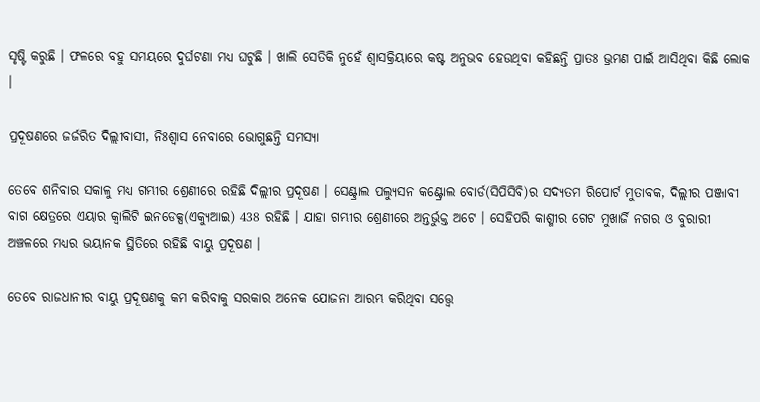ସୃଷ୍ଟି କରୁଛି । ଫଳରେ ବହୁ ସମୟରେ ଦୁର୍ଘଟଣା ମଧ୍ୟ ଘଟୁଛି । ଖାଲି ସେତିକି ନୁହେଁ ଶ୍ବାସକ୍ରିୟାରେ କଷ୍ଟ ଅନୁଭବ ହେଉଥିବା କହିଛନ୍ତି ପ୍ରାତଃ ଭ୍ରମଣ ପାଇଁ ଆସିଥିବା କିଛି ଲୋକ ।

ପ୍ରଦୂଷଣରେ ଜର୍ଜରିତ ଦିଲ୍ଲୀବାସୀ, ନିଃଶ୍ବାସ ନେବାରେ ଭୋଗୁଛନ୍ତି ସମସ୍ୟା

ତେବେ ଶନିବାର ସକାଳୁ ମଧ୍ୟ ଗମ୍ଭୀର ଶ୍ରେଣୀରେ ରହିଛି ଦିଲ୍ଲୀର ପ୍ରଦୂଷଣ । ସେଣ୍ଟ୍ରାଲ ପଲ୍ୟୁସନ କଣ୍ଟ୍ରୋଲ ବୋର୍ଡ(ସିପିସିବି)ର ସଦ୍ୟତମ ରିପୋର୍ଟ ମୁତାବକ, ଦିଲ୍ଲୀର ପଞ୍ଜାବୀ ବାଗ କ୍ଷେତ୍ରରେ ଏୟାର କ୍ବାଲିଟି ଇନଡେକ୍ସ(ଏକ୍ୟୁଆଇ) 438 ରହିଛି । ଯାହା ଗମ୍ଭୀର ଶ୍ରେଣୀରେ ଅନ୍ତର୍ଭୁକ୍ତ ଅଟେ । ସେହିପରି କାଶ୍ମୀର ଗେଟ ମୁଖାର୍ଜି ନଗର ଓ ବୁରାରୀ ଅଞ୍ଚଳରେ ମଧ୍ୟର ଭୟାନକ ସ୍ଥିତିରେ ରହିଛି ବାୟୁ ପ୍ରଦୂଷଣ ।

ତେବେ ରାଜଧାନୀର ବାୟୁ ପ୍ରଦୂଷଣକୁ କମ କରିବାକୁ ସରକାର ଅନେକ ଯୋଜନା ଆରମ୍ଭ କରିଥିବା ସତ୍ତ୍ବେ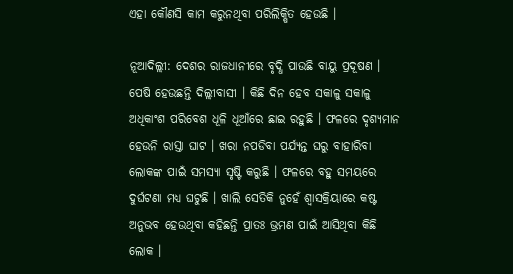ଏହା କୌଣସି କାମ କରୁନଥିବା ପରିଲିକ୍ଷିତ ହେଉଛି ।

ନୂଆଦିଲ୍ଲୀ: ଦେଶର ରାଜଧାନୀରେ ବୃଦ୍ଧି ପାଉଛି ବାୟୁ ପ୍ରଦୂଷଣ । ପେଷି ହେଉଛନ୍ତି ଦିଲ୍ଲୀବାସୀ । କିଛି ଦିନ ହେବ ସକାଳୁ ସକାଳୁ ଅଧିକାଂଶ ପରିବେଶ ଧୂଳି ଧୂଆଁରେ ଛାଇ ରହୁଛି । ଫଳରେ ଦୃଶ୍ୟମାନ ହେଉନି ରାସ୍ତା ଘାଟ । ଖରା ନପଡିବା ପର୍ଯ୍ୟନ୍ତ ଘରୁ ବାହାରିବା ଲୋକଙ୍କ ପାଇଁ ସମସ୍ୟା ସୃଷ୍ଟି କରୁଛି । ଫଳରେ ବହୁ ସମୟରେ ଦୁର୍ଘଟଣା ମଧ୍ୟ ଘଟୁଛି । ଖାଲି ସେତିକି ନୁହେଁ ଶ୍ବାସକ୍ରିୟାରେ କଷ୍ଟ ଅନୁଭବ ହେଉଥିବା କହିଛନ୍ତି ପ୍ରାତଃ ଭ୍ରମଣ ପାଇଁ ଆସିଥିବା କିଛି ଲୋକ ।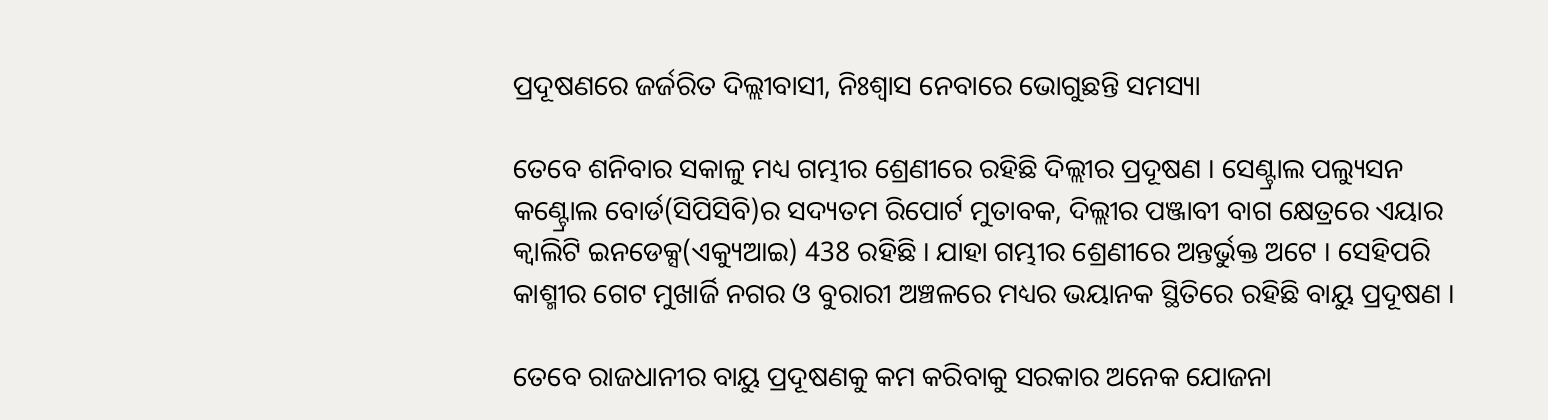ପ୍ରଦୂଷଣରେ ଜର୍ଜରିତ ଦିଲ୍ଲୀବାସୀ, ନିଃଶ୍ବାସ ନେବାରେ ଭୋଗୁଛନ୍ତି ସମସ୍ୟା

ତେବେ ଶନିବାର ସକାଳୁ ମଧ୍ୟ ଗମ୍ଭୀର ଶ୍ରେଣୀରେ ରହିଛି ଦିଲ୍ଲୀର ପ୍ରଦୂଷଣ । ସେଣ୍ଟ୍ରାଲ ପଲ୍ୟୁସନ କଣ୍ଟ୍ରୋଲ ବୋର୍ଡ(ସିପିସିବି)ର ସଦ୍ୟତମ ରିପୋର୍ଟ ମୁତାବକ, ଦିଲ୍ଲୀର ପଞ୍ଜାବୀ ବାଗ କ୍ଷେତ୍ରରେ ଏୟାର କ୍ବାଲିଟି ଇନଡେକ୍ସ(ଏକ୍ୟୁଆଇ) 438 ରହିଛି । ଯାହା ଗମ୍ଭୀର ଶ୍ରେଣୀରେ ଅନ୍ତର୍ଭୁକ୍ତ ଅଟେ । ସେହିପରି କାଶ୍ମୀର ଗେଟ ମୁଖାର୍ଜି ନଗର ଓ ବୁରାରୀ ଅଞ୍ଚଳରେ ମଧ୍ୟର ଭୟାନକ ସ୍ଥିତିରେ ରହିଛି ବାୟୁ ପ୍ରଦୂଷଣ ।

ତେବେ ରାଜଧାନୀର ବାୟୁ ପ୍ରଦୂଷଣକୁ କମ କରିବାକୁ ସରକାର ଅନେକ ଯୋଜନା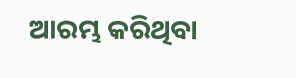ଆରମ୍ଭ କରିଥିବା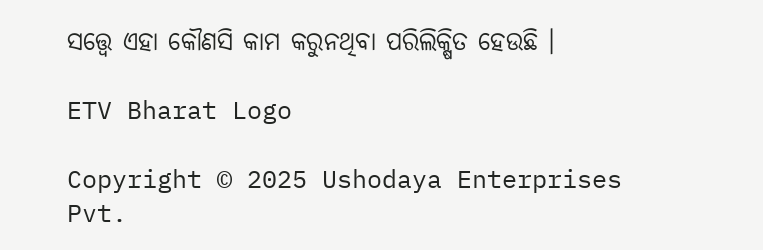ସତ୍ତ୍ବେ ଏହା କୌଣସି କାମ କରୁନଥିବା ପରିଲିକ୍ଷିତ ହେଉଛି ।

ETV Bharat Logo

Copyright © 2025 Ushodaya Enterprises Pvt.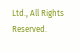Ltd., All Rights Reserved.